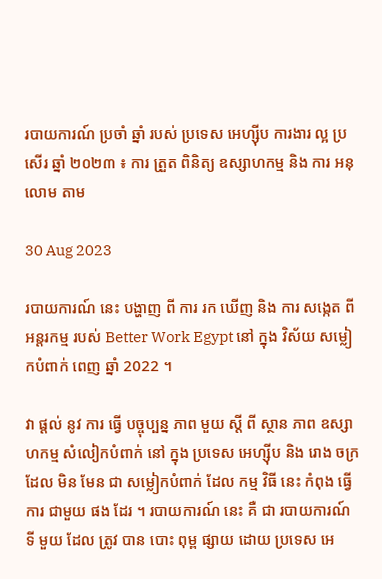របាយការណ៍ ប្រចាំ ឆ្នាំ របស់ ប្រទេស អេហ្ស៊ីប ការងារ ល្អ ប្រសើរ ឆ្នាំ ២០២៣ ៖ ការ ត្រួត ពិនិត្យ ឧស្សាហកម្ម និង ការ អនុលោម តាម

30 Aug 2023

របាយការណ៍ នេះ បង្ហាញ ពី ការ រក ឃើញ និង ការ សង្កេត ពី អន្តរកម្ម របស់ Better Work Egypt នៅ ក្នុង វិស័យ សម្លៀកបំពាក់ ពេញ ឆ្នាំ 2022 ។

វា ផ្តល់ នូវ ការ ធ្វើ បច្ចុប្បន្ន ភាព មួយ ស្តី ពី ស្ថាន ភាព ឧស្សាហកម្ម សំលៀកបំពាក់ នៅ ក្នុង ប្រទេស អេហ្ស៊ីប និង រោង ចក្រ ដែល មិន មែន ជា សម្លៀកបំពាក់ ដែល កម្ម វិធី នេះ កំពុង ធ្វើ ការ ជាមួយ ផង ដែរ ។ របាយការណ៍ នេះ គឺ ជា របាយការណ៍ ទី មួយ ដែល ត្រូវ បាន បោះ ពុម្ព ផ្សាយ ដោយ ប្រទេស អេ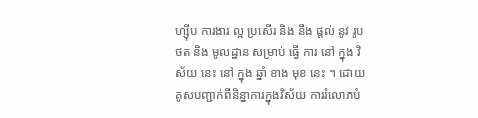ហ្ស៊ីប ការងារ ល្អ ប្រសើរ និង នឹង ផ្តល់ នូវ រូប ថត និង មូលដ្ឋាន សម្រាប់ ធ្វើ ការ នៅ ក្នុង វិស័យ នេះ នៅ ក្នុង ឆ្នាំ ខាង មុខ នេះ ។ ដោយគូសបញ្ជាក់ពីនិន្នាការក្នុងវិស័យ ការរំលោភបំ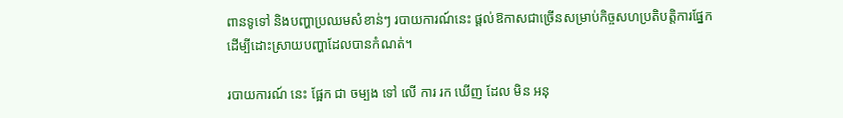ពានទូទៅ និងបញ្ហាប្រឈមសំខាន់ៗ របាយការណ៍នេះ ផ្តល់ឱកាសជាច្រើនសម្រាប់កិច្ចសហប្រតិបត្តិការផ្នែក ដើម្បីដោះស្រាយបញ្ហាដែលបានកំណត់។

របាយការណ៍ នេះ ផ្អែក ជា ចម្បង ទៅ លើ ការ រក ឃើញ ដែល មិន អនុ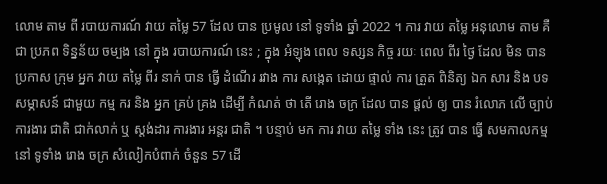លោម តាម ពី របាយការណ៍ វាយ តម្លៃ 57 ដែល បាន ប្រមូល នៅ ទូទាំង ឆ្នាំ 2022 ។ ការ វាយ តម្លៃ អនុលោម តាម គឺ ជា ប្រភព ទិន្នន័យ ចម្បង នៅ ក្នុង របាយការណ៍ នេះ ; ក្នុង អំឡុង ពេល ទស្សន កិច្ច រយៈ ពេល ពីរ ថ្ងៃ ដែល មិន បាន ប្រកាស ក្រុម អ្នក វាយ តម្លៃ ពីរ នាក់ បាន ធ្វើ ដំណើរ រវាង ការ សង្កេត ដោយ ផ្ទាល់ ការ ត្រួត ពិនិត្យ ឯក សារ និង បទ សម្ភាសន៍ ជាមួយ កម្ម ករ និង អ្នក គ្រប់ គ្រង ដើម្បី កំណត់ ថា តើ រោង ចក្រ ដែល បាន ផ្តល់ ឲ្យ បាន រំលោភ លើ ច្បាប់ ការងារ ជាតិ ជាក់លាក់ ឬ ស្តង់ដារ ការងារ អន្តរ ជាតិ ។ បន្ទាប់ មក ការ វាយ តម្លៃ ទាំង នេះ ត្រូវ បាន ធ្វើ សមកាលកម្ម នៅ ទូទាំង រោង ចក្រ សំលៀកបំពាក់ ចំនួន 57 ដើ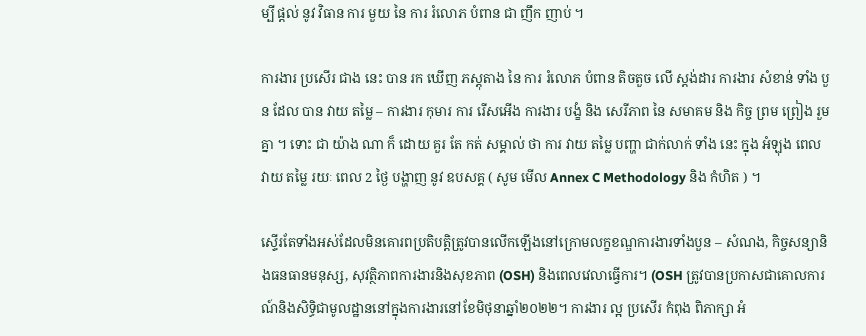ម្បី ផ្តល់ នូវ វិធាន ការ មួយ នៃ ការ រំលោភ បំពាន ជា ញឹក ញាប់ ។

ការងារ ប្រសើរ ជាង នេះ បាន រក ឃើញ ភស្តុតាង នៃ ការ រំលោភ បំពាន តិចតួច លើ ស្តង់ដារ ការងារ សំខាន់ ទាំង បួន ដែល បាន វាយ តម្លៃ – ការងារ កុមារ ការ រើសអើង ការងារ បង្ខំ និង សេរីភាព នៃ សមាគម និង កិច្ច ព្រម ព្រៀង រួម គ្នា ។ ទោះ ជា យ៉ាង ណា ក៏ ដោយ គួរ តែ កត់ សម្គាល់ ថា ការ វាយ តម្លៃ បញ្ហា ជាក់លាក់ ទាំង នេះ ក្នុង អំឡុង ពេល វាយ តម្លៃ រយៈ ពេល 2 ថ្ងៃ បង្ហាញ នូវ ឧបសគ្គ ( សូម មើល Annex C Methodology និង កំហិត ) ។

ស្ទើរតែទាំងអស់ដែលមិនគោរពប្រតិបត្តិត្រូវបានលើកឡើងនៅក្រោមលក្ខខណ្ឌការងារទាំងបួន – សំណង, កិច្ចសន្យានិងធនធានមនុស្ស, សុវត្ថិភាពការងារនិងសុខភាព (OSH) និងពេលវេលាធ្វើការ។ (OSH ត្រូវបានប្រកាសជាគោលការណ៍និងសិទ្ធិជាមូលដ្ឋាននៅក្នុងការងារនៅខែមិថុនាឆ្នាំ២០២២។ ការងារ ល្អ ប្រសើរ កំពុង ពិភាក្សា អំ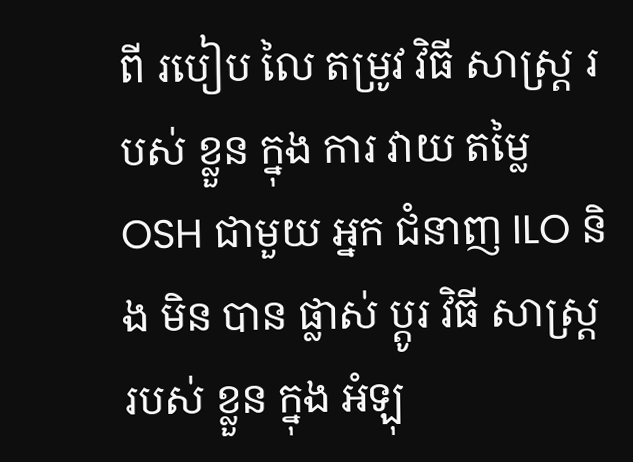ពី របៀប លៃ តម្រូវ វិធី សាស្ត្រ របស់ ខ្លួន ក្នុង ការ វាយ តម្លៃ OSH ជាមួយ អ្នក ជំនាញ ILO និង មិន បាន ផ្លាស់ ប្តូរ វិធី សាស្ត្រ របស់ ខ្លួន ក្នុង អំឡុ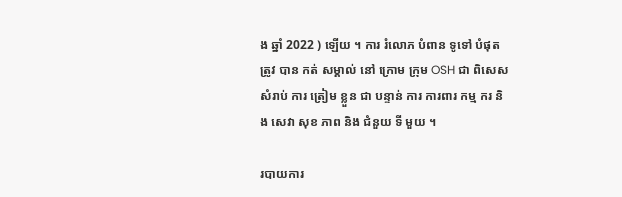ង ឆ្នាំ 2022 ) ឡើយ ។ ការ រំលោភ បំពាន ទូទៅ បំផុត ត្រូវ បាន កត់ សម្គាល់ នៅ ក្រោម ក្រុម OSH ជា ពិសេស សំរាប់ ការ ត្រៀម ខ្លួន ជា បន្ទាន់ ការ ការពារ កម្ម ករ និង សេវា សុខ ភាព និង ជំនួយ ទី មួយ ។

របាយការ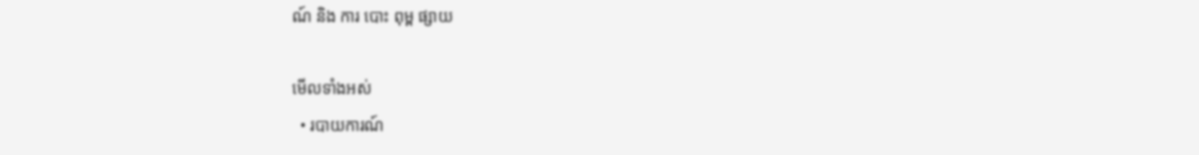ណ៍ និង ការ បោះ ពុម្ព ផ្សាយ

មើលទាំងអស់
  • របាយការណ៍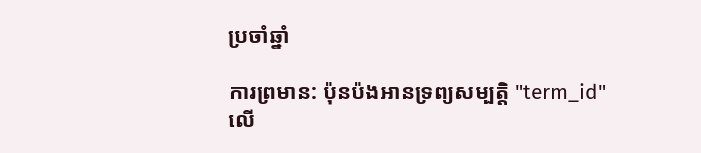ប្រចាំឆ្នាំ

ការព្រមាន: ប៉ុនប៉ងអានទ្រព្យសម្បត្តិ "term_id" លើ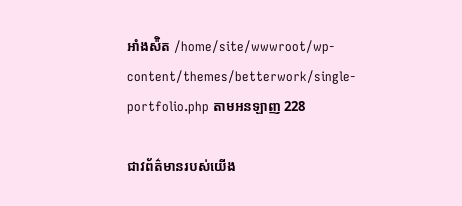អាំងស៉ិត /home/site/wwwroot/wp-content/themes/betterwork/single-portfolio.php តាមអនឡាញ 228

ជាវព័ត៌មានរបស់យើង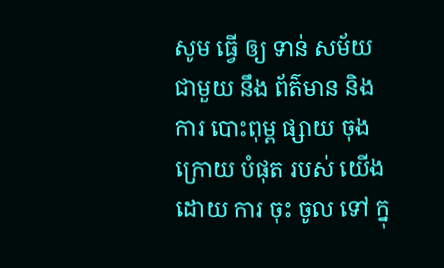សូម ធ្វើ ឲ្យ ទាន់ សម័យ ជាមួយ នឹង ព័ត៌មាន និង ការ បោះពុម្ព ផ្សាយ ចុង ក្រោយ បំផុត របស់ យើង ដោយ ការ ចុះ ចូល ទៅ ក្នុ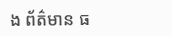ង ព័ត៌មាន ធ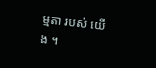ម្មតា របស់ យើង ។